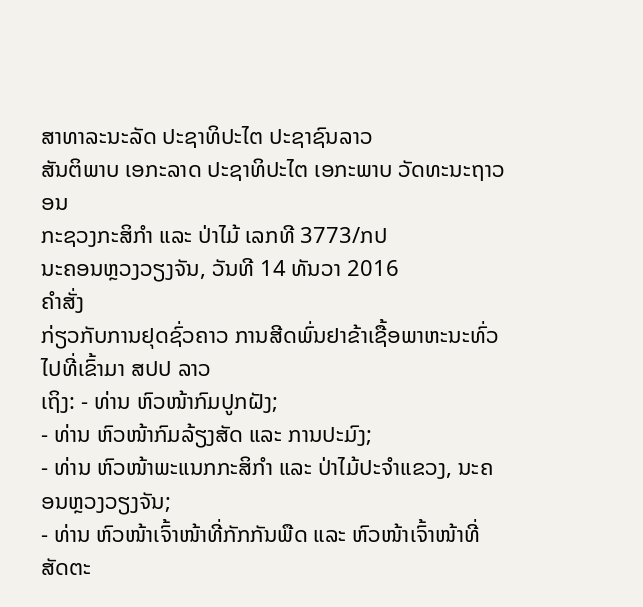ສາທາລະນະລັດ ປະຊາທິປະໄຕ ປະຊາຊົນລາວ
ສັນຕິພາບ ເອກະລາດ ປະຊາທິປະໄຕ ເອກະພາບ ວັດທະນະຖາວອນ
ກະຊວງກະສິກຳ ແລະ ປ່າໄມ້ ເລກທີ 3773/ກປ
ນະຄອນຫຼວງວຽງຈັນ, ວັນທີ 14 ທັນວາ 2016
ຄຳສັ່ງ
ກ່ຽວກັບການຢຸດຊົ່ວຄາວ ການສີດພົ່ນຢາຂ້າເຊື້ອພາຫະນະທົ່ວໄປທີ່ເຂົ້າມາ ສປປ ລາວ
ເຖິງ: - ທ່ານ ຫົວໜ້າກົມປູກຝັງ;
- ທ່ານ ຫົວໜ້າກົມລ້ຽງສັດ ແລະ ການປະມົງ;
- ທ່ານ ຫົວໜ້າພະແນກກະສິກຳ ແລະ ປ່າໄມ້ປະຈຳແຂວງ, ນະຄອນຫຼວງວຽງຈັນ;
- ທ່ານ ຫົວໜ້າເຈົ້າໜ້າທີ່ກັກກັນພືດ ແລະ ຫົວໜ້າເຈົ້າໜ້າທີ່ສັດຕະ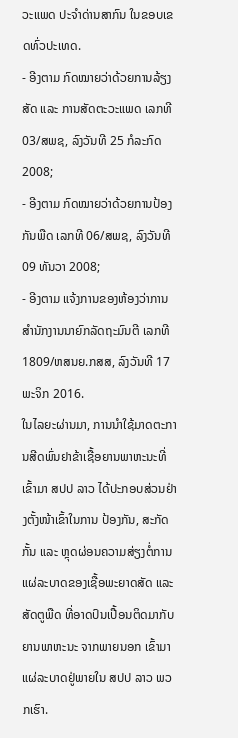ວະແພດ ປະຈຳດ່ານສາກົນ ໃນຂອບເຂດທົ່ວປະເທດ.
- ອີງຕາມ ກົດໝາຍວ່າດ້ວຍການລ້ຽງສັດ ແລະ ການສັດຕະວະແພດ ເລກທີ 03/ສພຊ, ລົງວັນທີ 25 ກໍລະກົດ 2008;
- ອີງຕາມ ກົດໝາຍວ່າດ້ວຍການປ້ອງກັນພືດ ເລກທີ 06/ສພຊ, ລົງວັນທີ 09 ທັນວາ 2008;
- ອີງຕາມ ແຈ້ງການຂອງຫ້ອງວ່າການສຳນັກງານນາຍົກລັດຖະມົນຕີ ເລກທີ 1809/ຫສນຍ.ກສສ, ລົງວັນທີ 17 ພະຈິກ 2016.
ໃນໄລຍະຜ່ານມາ, ການນຳໃຊ້ມາດຕະການສີດພົ່ນຢາຂ້າເຊື້ອຍານພາຫະນະທີ່ເຂົ້າມາ ສປປ ລາວ ໄດ້ປະກອບສ່ວນຢ່າງຕັ້ງໜ້າເຂົ້າໃນການ ປ້ອງກັນ, ສະກັດກັ້ນ ແລະ ຫຼຸດຜ່ອນຄວາມສ່ຽງຕໍ່ການແຜ່ລະບາດຂອງເຊື້ອພະຍາດສັດ ແລະ ສັດຕູພືດ ທີ່ອາດປົນເປື້ອນຕິດມາກັບຍານພາຫະນະ ຈາກພາຍນອກ ເຂົ້າມາແຜ່ລະບາດຢູ່ພາຍໃນ ສປປ ລາວ ພວກເຮົາ.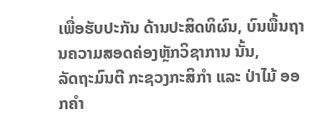ເພື່ອຮັບປະກັນ ດ້ານປະສິດທິຜົນ, ບົນພື້ນຖານຄວາມສອດຄ່ອງຫຼັກວິຊາການ ນັ້ນ,
ລັດຖະມົນຕີ ກະຊວງກະສິກຳ ແລະ ປ່າໄມ້ ອອກຄຳ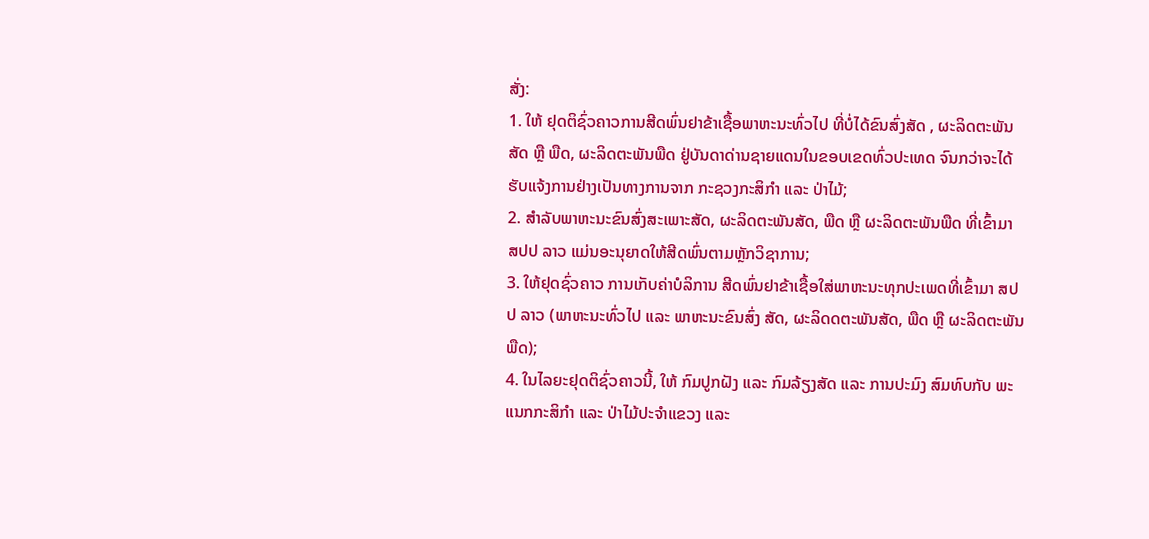ສັ່ງ:
1. ໃຫ້ ຢຸດຕິຊົ່ວຄາວການສີດພົ່ນຢາຂ້າເຊື້ອພາຫະນະທົ່ວໄປ ທີ່ບໍ່ໄດ້ຂົນສົ່ງສັດ , ຜະລິດຕະພັນສັດ ຫຼື ພືດ, ຜະລິດຕະພັນພືດ ຢູ່ບັນດາດ່ານຊາຍແດນໃນຂອບເຂດທົ່ວປະເທດ ຈົນກວ່າຈະໄດ້ຮັບແຈ້ງການຢ່າງເປັນທາງການຈາກ ກະຊວງກະສິກຳ ແລະ ປ່າໄມ້;
2. ສຳລັບພາຫະນະຂົນສົ່ງສະເພາະສັດ, ຜະລິດຕະພັນສັດ, ພືດ ຫຼື ຜະລິດຕະພັນພືດ ທີ່ເຂົ້າມາ ສປປ ລາວ ແມ່ນອະນຸຍາດໃຫ້ສີດພົ່ນຕາມຫຼັກວິຊາການ;
3. ໃຫ້ຢຸດຊົ່ວຄາວ ການເກັບຄ່າບໍລິການ ສີດພົ່ນຢາຂ້າເຊື້ອໃສ່ພາຫະນະທຸກປະເພດທີ່ເຂົ້າມາ ສປປ ລາວ (ພາຫະນະທົ່ວໄປ ແລະ ພາຫະນະຂົນສົ່ງ ສັດ, ຜະລິດດຕະພັນສັດ, ພືດ ຫຼື ຜະລິດຕະພັນພືດ);
4. ໃນໄລຍະຢຸດຕິຊົ່ວຄາວນີ້, ໃຫ້ ກົມປູກຝັງ ແລະ ກົມລ້ຽງສັດ ແລະ ການປະມົງ ສົມທົບກັບ ພະແນກກະສິກຳ ແລະ ປ່າໄມ້ປະຈຳແຂວງ ແລະ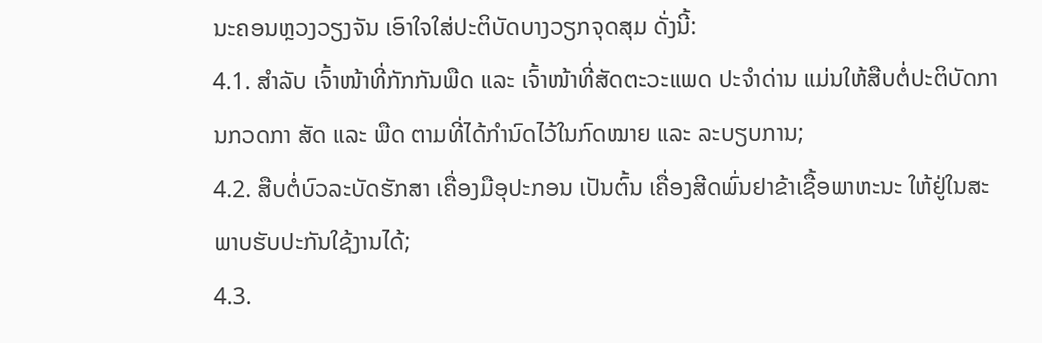ນະຄອນຫຼວງວຽງຈັນ ເອົາໃຈໃສ່ປະຕິບັດບາງວຽກຈຸດສຸມ ດັ່ງນີ້:
4.1. ສຳລັບ ເຈົ້າໜ້າທີ່ກັກກັນພືດ ແລະ ເຈົ້າໜ້າທີ່ສັດຕະວະແພດ ປະຈຳດ່ານ ແມ່ນໃຫ້ສືບຕໍ່ປະຕິບັດການກວດກາ ສັດ ແລະ ພືດ ຕາມທີ່ໄດ້ກຳນົດໄວ້ໃນກົດໝາຍ ແລະ ລະບຽບການ;
4.2. ສືບຕໍ່ບົວລະບັດຮັກສາ ເຄື່ອງມືອຸປະກອນ ເປັນຕົ້ນ ເຄື່ອງສີດພົ່ນຢາຂ້າເຊື້ອພາຫະນະ ໃຫ້ຢູ່ໃນສະພາບຮັບປະກັນໃຊ້ງານໄດ້;
4.3.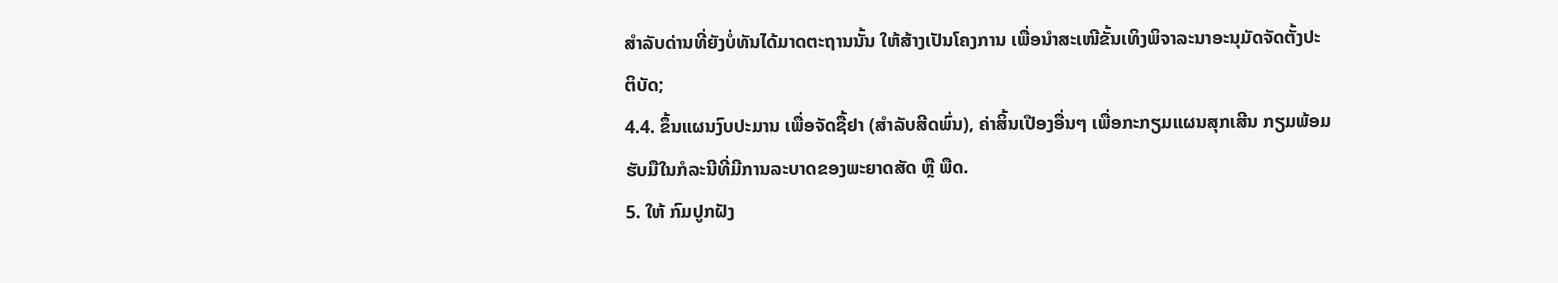ສຳລັບດ່ານທີ່ຍັງບໍ່ທັນໄດ້ມາດຕະຖານນັ້ນ ໃຫ້ສ້າງເປັນໂຄງການ ເພື່ອນຳສະເໜີຂັ້ນເທິງພິຈາລະນາອະນຸມັດຈັດຕັ້ງປະຕິບັດ;
4.4. ຂຶ້ນແຜນງົບປະມານ ເພື່ອຈັດຊື້ຢາ (ສຳລັບສີດພົ່ນ), ຄ່າສິ້ນເປືອງອື່ນໆ ເພື່ອກະກຽມແຜນສຸກເສີນ ກຽມພ້ອມຮັບມືໃນກໍລະນີທີ່ມີການລະບາດຂອງພະຍາດສັດ ຫຼື ພືດ.
5. ໃຫ້ ກົມປູກຝັງ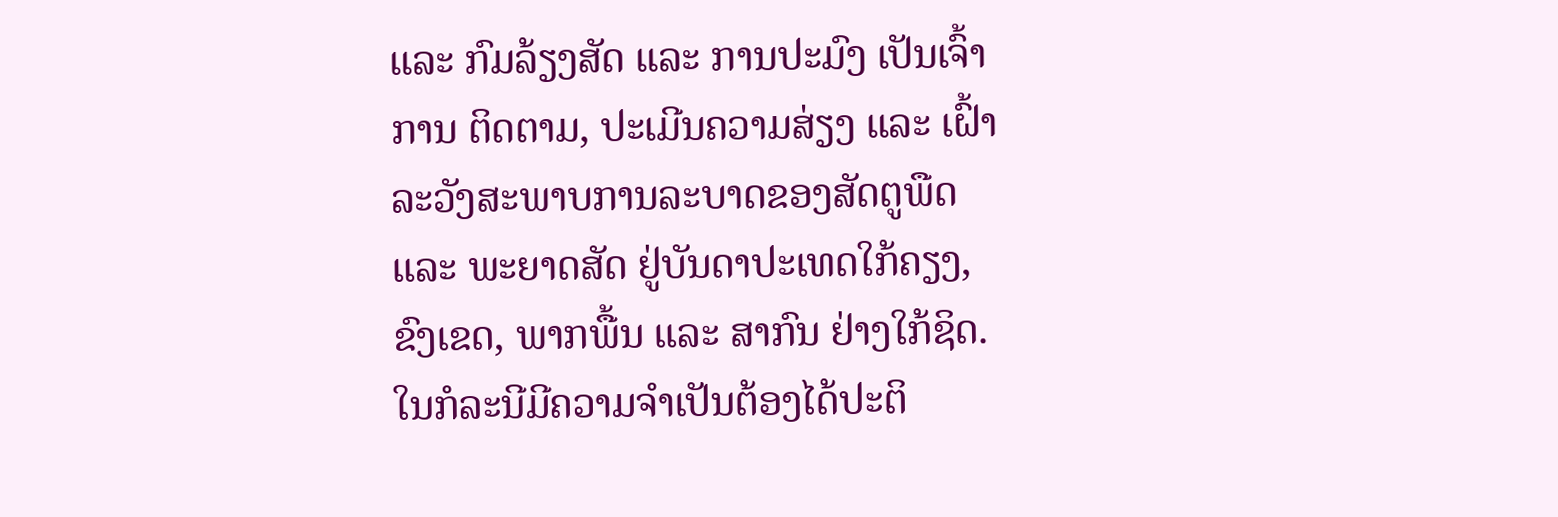ແລະ ກົມລ້ຽງສັດ ແລະ ການປະມົງ ເປັນເຈົ້າການ ຕິດຕາມ, ປະເມີນຄວາມສ່ຽງ ແລະ ເຝົ້າລະວັງສະພາບການລະບາດຂອງສັດຕູພືດ ແລະ ພະຍາດສັດ ຢູ່ບັນດາປະເທດໃກ້ຄຽງ, ຂົງເຂດ, ພາກພື້ນ ແລະ ສາກົນ ຢ່າງໃກ້ຊິດ. ໃນກໍລະນີມີຄວາມຈຳເປັນຕ້ອງໄດ້ປະຕິ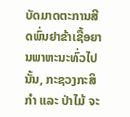ບັດມາດຕະການສີດພົ່ນຢາຂ້າເຊື້ອຍານພາຫະນະທົ່ວໄປນັ້ນ, ກະຊວງກະສິກຳ ແລະ ປ່າໄມ້ ຈະ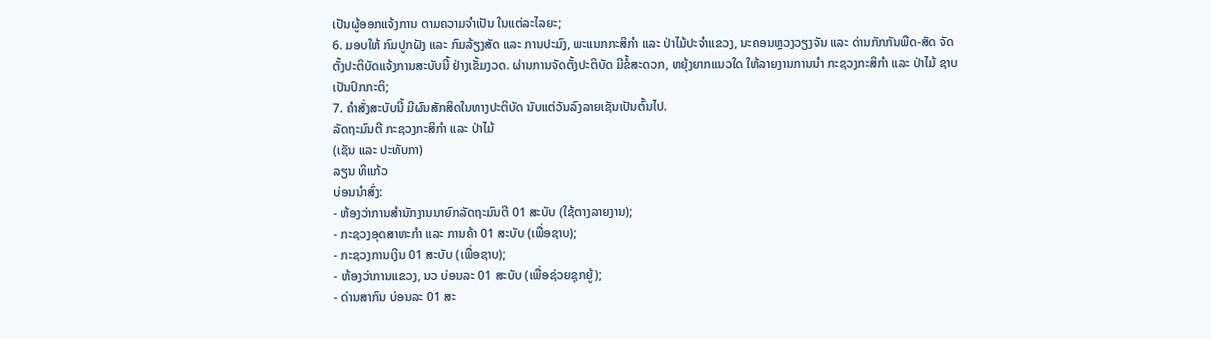ເປັນຜູ້ອອກແຈ້ງການ ຕາມຄວາມຈຳເປັນ ໃນແຕ່ລະໄລຍະ;
6. ມອບໃຫ້ ກົມປູກຝັງ ແລະ ກົມລ້ຽງສັດ ແລະ ການປະມົງ, ພະແນກກະສິກຳ ແລະ ປ່າໄມ້ປະຈຳແຂວງ, ນະຄອນຫຼວງວຽງຈັນ ແລະ ດ່ານກັກກັນພືດ-ສັດ ຈັດຕັ້ງປະຕິບັດແຈ້ງການສະບັບນີ້ ຢ່າງເຂັ້ມງວດ. ຜ່ານການຈັດຕັ້ງປະຕິບັດ ມີຂໍ້ສະດວກ, ຫຍຸ້ງຍາກແນວໃດ ໃຫ້ລາຍງານການນຳ ກະຊວງກະສິກຳ ແລະ ປ່າໄມ້ ຊາບເປັນປົກກະຕິ;
7. ຄຳສັ່ງສະບັບນີ້ ມີຜົນສັກສິດໃນທາງປະຕິບັດ ນັບແຕ່ວັນລົງລາຍເຊັນເປັນຕົ້ນໄປ.
ລັດຖະມົນຕີ ກະຊວງກະສິກຳ ແລະ ປ່າໄມ້
(ເຊັນ ແລະ ປະທັບກາ)
ລຽນ ທິແກ້ວ
ບ່ອນນຳສົ່ງ:
- ຫ້ອງວ່າການສຳນັກງານນາຍົກລັດຖະມົນຕີ 01 ສະບັບ (ໃຊ້ຕາງລາຍງານ);
- ກະຊວງອຸດສາຫະກຳ ແລະ ການຄ້າ 01 ສະບັບ (ເພື່ອຊາບ);
- ກະຊວງການເງິນ 01 ສະບັບ (ເພື່ອຊາບ);
- ຫ້ອງວ່າການແຂວງ, ນວ ບ່ອນລະ 01 ສະບັບ (ເພື່ອຊ່ວຍຊຸກຍູ້);
- ດ່ານສາກົນ ບ່ອນລະ 01 ສະ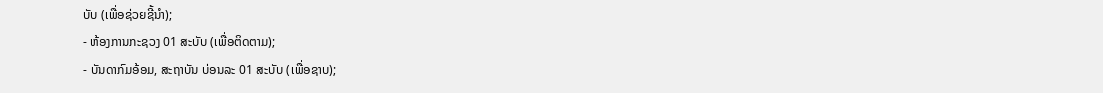ບັບ (ເພື່ອຊ່ວຍຊີ້ນຳ);
- ຫ້ອງການກະຊວງ 01 ສະບັບ (ເພື່ອຕິດຕາມ);
- ບັນດາກົມອ້ອມ, ສະຖາບັນ ບ່ອນລະ 01 ສະບັບ (ເພື່ອຊາບ);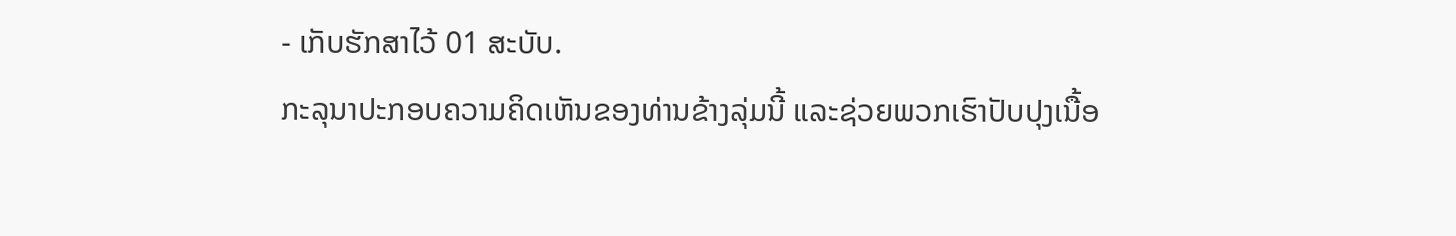- ເກັບຮັກສາໄວ້ 01 ສະບັບ.
ກະລຸນາປະກອບຄວາມຄິດເຫັນຂອງທ່ານຂ້າງລຸ່ມນີ້ ແລະຊ່ວຍພວກເຮົາປັບປຸງເນື້ອ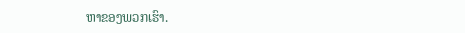ຫາຂອງພວກເຮົາ.